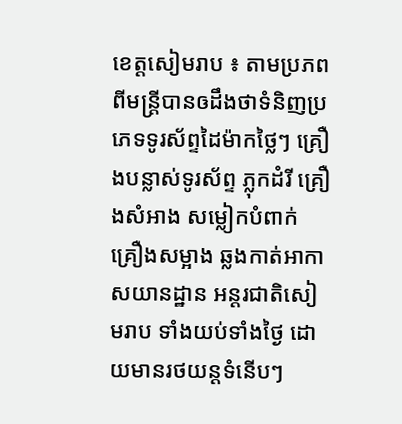ខេត្ដសៀមរាប ៖ តាមប្រភពពីមន្ត្រីបានឲដឹងថាទំនិញប្រភេទទូរស័ព្ទដៃម៉ាកថ្លៃៗ គ្រឿងបន្លាស់ទូរស័ព្ទ ភ្លុកដំរី គ្រឿងសំអាង សម្លៀកបំពាក់ គ្រឿងសម្អាង ឆ្លងកាត់អាកាសយានដ្ឋាន អន្ដរជាតិសៀមរាប ទាំងយប់ទាំងថ្ងៃ ដោយមានរថយន្ដទំនើបៗ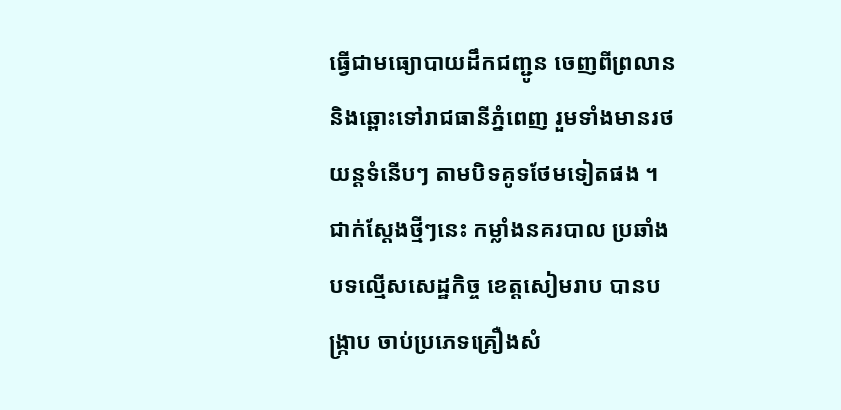ធ្វើជាមធ្យោបាយដឹកជញ្ជូន ចេញពីព្រលាន និងឆ្ពោះទៅរាជធានីភ្នំពេញ រួមទាំងមានរថយន្ដទំនើបៗ តាមបិទគូទថែមទៀតផង ។ ជាក់ស្ដែងថ្មីៗនេះ កម្លាំងនគរបាល ប្រឆាំងបទល្មើសសេដ្ឋកិច្ច ខេត្ដសៀមរាប បានបង្ក្រាប ចាប់ប្រភេទគ្រឿងសំ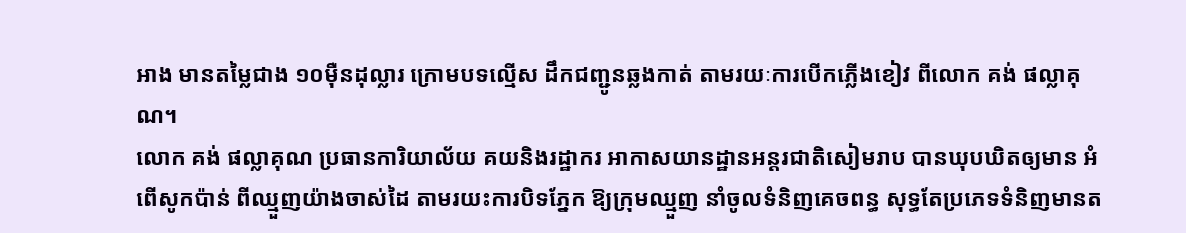អាង មានតម្លៃជាង ១០ម៉ឺនដុល្លារ ក្រោមបទល្មើស ដឹកជញ្ជូនឆ្លងកាត់ តាមរយៈការបើកភ្លើងខៀវ ពីលោក គង់ ផល្លាគុណ។
លោក គង់ ផល្លាគុណ ប្រធានការិយាល័យ គយនិងរដ្ឋាករ អាកាសយានដ្ឋានអន្ដរជាតិសៀមរាប បានឃុបឃិតឲ្យមាន អំពើសូកប៉ាន់ ពីឈ្មួញយ៉ាងចាស់ដៃ តាមរយះការបិទភ្នែក ឱ្យក្រុមឈ្មួញ នាំចូលទំនិញគេចពន្ធ សុទ្ធតែប្រភេទទំនិញមានត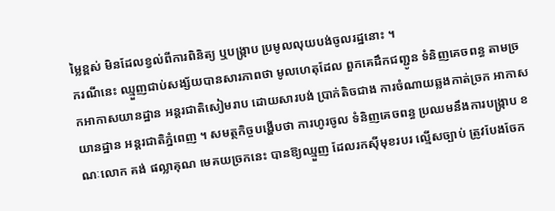ម្លៃខ្ពស់ មិនដែលខ្វល់ពីការពិនិត្យ ឬបង្ក្រាប ប្រមូលលុយបង់ចូលរដ្ឋនោះ ។
ករណីនេះ ឈ្មួញជាប់សង្ស័យបានសារភាពថា មូលហេតុដែល ពួកគេដឹកជញ្ជូន ទំនិញគេចពន្ធ តាមច្រកអាកាសយានដ្ឋាន អន្ដរជាតិសៀមរាប ដោយសារបង់ ប្រាក់តិចជាង ការចំណាយឆ្លងកាត់ច្រក អាកាសយានដ្ឋាន អន្ដរជាតិភ្នំពេញ ។ សមត្ថកិច្ចបង្ហើបថា ការហូរចូល ទំនិញគេចពន្ធ ប្រឈមនឹងការបង្ក្រាប ខណៈលោក គង់ ផល្លាគុណ មេគយច្រកនេះ បានឱ្យឈ្មួញ ដែលរកស៊ីមុខរបរ ល្មើសច្បាប់ ត្រូវបែងចែក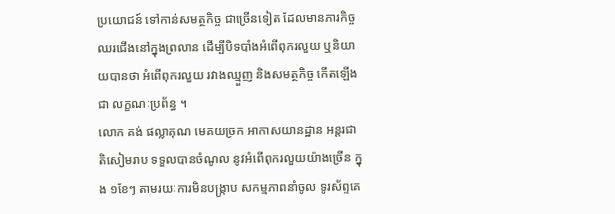ប្រយោជន៍ ទៅកាន់សមត្ថកិច្ច ជាច្រើនទៀត ដែលមានភារកិច្ច ឈរជើងនៅក្នុងព្រលាន ដើម្បីបិទបាំងអំពើពុករលួយ ឬនិយាយបានថា អំពើពុករលួយ រវាងឈ្មួញ និងសមត្ថកិច្ច កើតឡើងជា លក្ខណៈប្រព័ន្ធ ។
លោក គង់ ផល្លាគុណ មេគយច្រក អាកាសយានដ្ឋាន អន្តរជាតិសៀមរាប ទទួលបានចំណូល នូវអំពើពុករលួយយ៉ាងច្រើន ក្នុង ១ខែៗ តាមរយៈការមិនបង្ក្រាប សកម្មភាពនាំចូល ទូរស័ព្ទគេ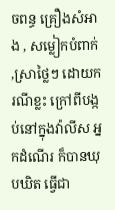ចពន្ធ គ្រឿងសំអាង , សម្លៀកបំពាក់ ,ស្រាថ្លៃៗ ដោយករណីខ្លះ ក្រៅពីបង្កប់នៅក្នុងវ៉ាលីស អ្នកដំណើរ ក៏បានឃុបឃិត ធ្វើជា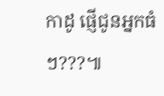កាដូ ផ្ញើជូនអ្នកធំ ៗ???៕